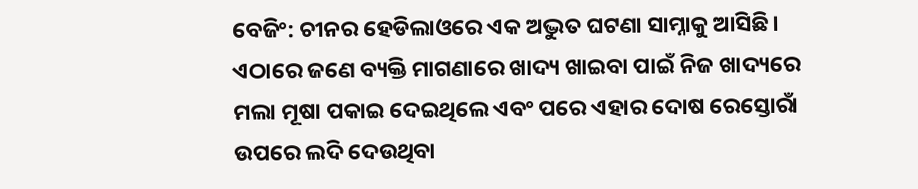ବେଜିଂ: ଚୀନର ହେଡିଲାଓରେ ଏକ ଅଦ୍ଭୁତ ଘଟଣା ସାମ୍ନାକୁ ଆସିଛି। ଏଠାରେ ଜଣେ ବ୍ୟକ୍ତି ମାଗଣାରେ ଖାଦ୍ୟ ଖାଇବା ପାଇଁ ନିଜ ଖାଦ୍ୟରେ ମଲା ମୂଷା ପକାଇ ଦେଇଥିଲେ ଏବଂ ପରେ ଏହାର ଦୋଷ ରେସ୍ତୋରାଁ ଉପରେ ଲଦି ଦେଉଥିବା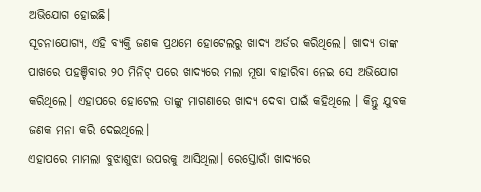ଅଭିଯୋଗ ହୋଇଛି।
ସୂଚନାଯୋଗ୍ୟ, ଏହି ବ୍ୟକ୍ତି ଜଣକ ପ୍ରଥମେ ହୋଟେଲରୁ ଖାଦ୍ୟ ଅର୍ଡର କରିଥିଲେ। ଖାଦ୍ୟ ତାଙ୍କ ପାଖରେ ପହଞ୍ଚିବାର ୨୦ ମିନିଟ୍ ପରେ ଖାଦ୍ୟରେ ମଲା ମୂଷା ବାହାରିବା ନେଇ ସେ ଅଭିଯୋଗ କରିଥିଲେ। ଏହାପରେ ହୋଟେଲ ତାଙ୍କୁ ମାଗଣାରେ ଖାଦ୍ୟ ଦେବା ପାଇଁ କହିଥିଲେ । କିନ୍ତୁ ଯୁବକ ଜଣକ ମନା କରି ଦେଇଥିଲେ।
ଏହାପରେ ମାମଲା ବୁଝାଶୁଝା ଉପରକୁ ଆସିଥିଲା। ରେସ୍ତୋରାଁ ଖାଦ୍ୟରେ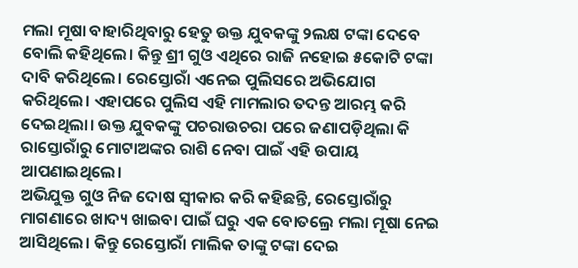ମଲା ମୂଷା ବାହାରିଥିବାରୁ ହେତୁ ଉକ୍ତ ଯୁବକଙ୍କୁ ୨ଲକ୍ଷ ଟଙ୍କା ଦେବେ ବୋଲି କହିଥିଲେ। କିନ୍ତୁ ଶ୍ରୀ ଗୁଓ ଏଥିରେ ରାଜି ନହୋଇ ୫କୋଟି ଟଙ୍କା ଦାବି କରିଥିଲେ। ରେସ୍ତୋରାଁ ଏନେଇ ପୁଲିସରେ ଅଭିଯୋଗ କରିଥିଲେ। ଏହାପରେ ପୁଲିସ ଏହି ମାମଲାର ତଦନ୍ତ ଆରମ୍ଭ କରି ଦେଇଥିଲା। ଉକ୍ତ ଯୁବକଙ୍କୁ ପଚରାଉଚରା ପରେ ଜଣାପଡ଼ିଥିଲା କି ରାସ୍ତୋରାଁରୁ ମୋଟାଅଙ୍କର ରାଶି ନେବା ପାଇଁ ଏହି ଉପାୟ ଆପଣାଇଥିଲେ।
ଅଭିଯୁକ୍ତ ଗୁଓ ନିଜ ଦୋଷ ସ୍ୱୀକାର କରି କହିଛନ୍ତି, ରେସ୍ତୋରାଁରୁ ମାଗଣାରେ ଖାଦ୍ୟ ଖାଇବା ପାଇଁ ଘରୁ ଏକ ବୋତଲ୍ରେ ମଲା ମୂଷା ନେଇ ଆସିଥିଲେ। କିନ୍ତୁ ରେସ୍ତୋରାଁ ମାଲିକ ତାଙ୍କୁ ଟଙ୍କା ଦେଇ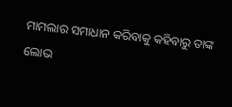ମାମଲାର ସମାଧାନ କରିବାକୁ କହିବାରୁ ତାଙ୍କ ଲୋଭ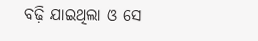ବଢ଼ି ଯାଇଥିଲା ଓ ସେ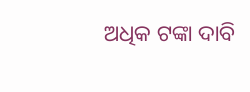ଅଧିକ ଟଙ୍କା ଦାବି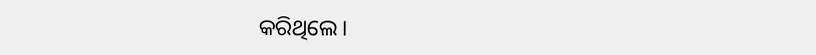କରିଥିଲେ।